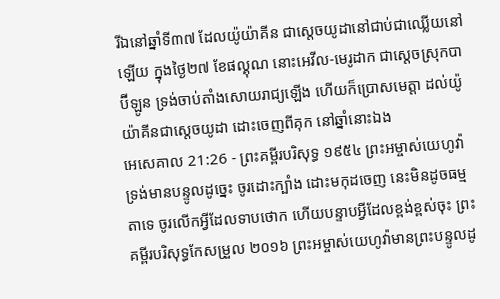រីឯនៅឆ្នាំទី៣៧ ដែលយ៉ូយ៉ាគីន ជាស្តេចយូដានៅជាប់ជាឈ្លើយនៅឡើយ ក្នុងថ្ងៃ២៧ ខែផល្គុណ នោះអេវីល-មេរូដាក ជាស្តេចស្រុកបាប៊ីឡូន ទ្រង់ចាប់តាំងសោយរាជ្យឡើង ហើយក៏ប្រោសមេត្តា ដល់យ៉ូយ៉ាគីនជាស្តេចយូដា ដោះចេញពីគុក នៅឆ្នាំនោះឯង
អេសេគាល 21:26 - ព្រះគម្ពីរបរិសុទ្ធ ១៩៥៤ ព្រះអម្ចាស់យេហូវ៉ាទ្រង់មានបន្ទូលដូច្នេះ ចូរដោះក្បាំង ដោះមកុដចេញ នេះមិនដូចធម្មតាទេ ចូរលើកអ្វីដែលទាបថោក ហើយបន្ទាបអ្វីដែលខ្ពង់ខ្ពស់ចុះ ព្រះគម្ពីរបរិសុទ្ធកែសម្រួល ២០១៦ ព្រះអម្ចាស់យេហូវ៉ាមានព្រះបន្ទូលដូ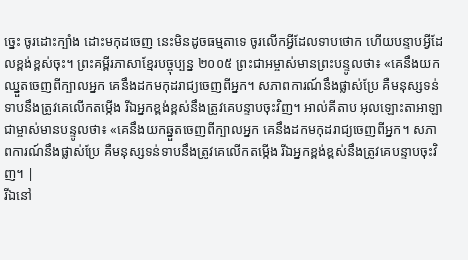ច្នេះ ចូរដោះក្បាំង ដោះមកុដចេញ នេះមិនដូចធម្មតាទេ ចូរលើកអ្វីដែលទាបថោក ហើយបន្ទាបអ្វីដែលខ្ពង់ខ្ពស់ចុះ។ ព្រះគម្ពីរភាសាខ្មែរបច្ចុប្បន្ន ២០០៥ ព្រះជាអម្ចាស់មានព្រះបន្ទូលថា៖ «គេនឹងយកឈ្នួតចេញពីក្បាលអ្នក គេនឹងដកមកុដរាជ្យចេញពីអ្នក។ សភាពការណ៍នឹងផ្លាស់ប្រែ គឺមនុស្សទន់ទាបនឹងត្រូវគេលើកតម្កើង រីឯអ្នកខ្ពង់ខ្ពស់នឹងត្រូវគេបន្ទាបចុះវិញ។ អាល់គីតាប អុលឡោះតាអាឡាជាម្ចាស់មានបន្ទូលថា៖ «គេនឹងយកឆ្នួតចេញពីក្បាលអ្នក គេនឹងដកមកុដរាជ្យចេញពីអ្នក។ សភាពការណ៍នឹងផ្លាស់ប្រែ គឺមនុស្សទន់ទាបនឹងត្រូវគេលើកតម្កើង រីឯអ្នកខ្ពង់ខ្ពស់នឹងត្រូវគេបន្ទាបចុះវិញ។ |
រីឯនៅ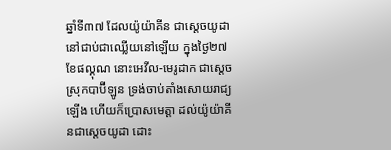ឆ្នាំទី៣៧ ដែលយ៉ូយ៉ាគីន ជាស្តេចយូដានៅជាប់ជាឈ្លើយនៅឡើយ ក្នុងថ្ងៃ២៧ ខែផល្គុណ នោះអេវីល-មេរូដាក ជាស្តេចស្រុកបាប៊ីឡូន ទ្រង់ចាប់តាំងសោយរាជ្យឡើង ហើយក៏ប្រោសមេត្តា ដល់យ៉ូយ៉ាគីនជាស្តេចយូដា ដោះ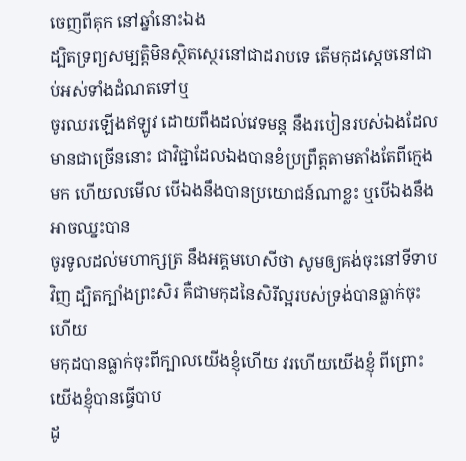ចេញពីគុក នៅឆ្នាំនោះឯង
ដ្បិតទ្រព្យសម្បត្តិមិនស្ថិតស្ថេរនៅជាដរាបទេ តើមកុដស្តេចនៅជាប់អស់ទាំងដំណតទៅឬ
ចូរឈរឡើងឥឡូវ ដោយពឹងដល់វេទមន្ត នឹងរបៀនរបស់ឯងដែលមានជាច្រើននោះ ជាវិជ្ជាដែលឯងបានខំប្រព្រឹត្តតាមតាំងតែពីក្មេងមក ហើយលមើល បើឯងនឹងបានប្រយោជន៍ណាខ្លះ ឬបើឯងនឹងអាចឈ្នះបាន
ចូរទូលដល់មហាក្សត្រ នឹងអគ្គមហេសីថា សូមឲ្យគង់ចុះនៅទីទាបវិញ ដ្បិតក្បាំងព្រះសិរ គឺជាមកុដនៃសិរីល្អរបស់ទ្រង់បានធ្លាក់ចុះហើយ
មកុដបានធ្លាក់ចុះពីក្បាលយើងខ្ញុំហើយ វរហើយយើងខ្ញុំ ពីព្រោះយើងខ្ញុំបានធ្វើបាប
ដូ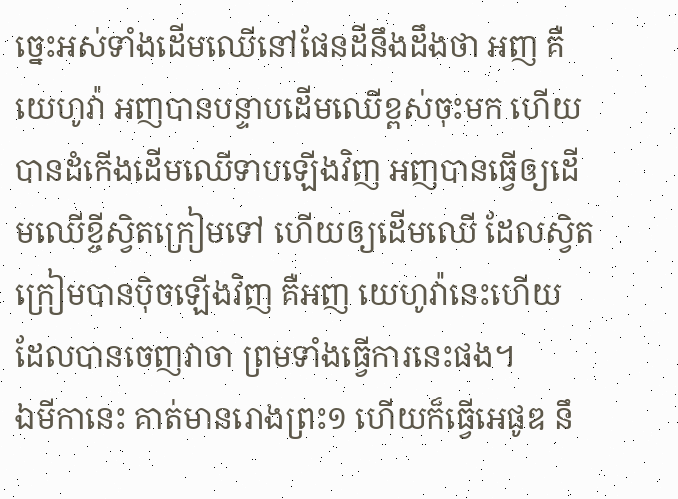ច្នេះអស់ទាំងដើមឈើនៅផែនដីនឹងដឹងថា អញ គឺយេហូវ៉ា អញបានបន្ទាបដើមឈើខ្ពស់ចុះមក ហើយបានដំកើងដើមឈើទាបឡើងវិញ អញបានធ្វើឲ្យដើមឈើខ្ចីស្វិតក្រៀមទៅ ហើយឲ្យដើមឈើ ដែលស្វិតក្រៀមបានប៉ិចឡើងវិញ គឺអញ យេហូវ៉ានេះហើយ ដែលបានចេញវាចា ព្រមទាំងធ្វើការនេះផង។
ឯមីកានេះ គាត់មានរោងព្រះ១ ហើយក៏ធ្វើអេផូឌ នឹ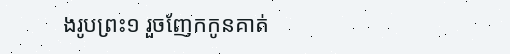ងរូបព្រះ១ រួចញែកកូនគាត់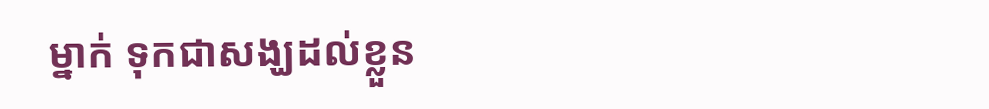ម្នាក់ ទុកជាសង្ឃដល់ខ្លួន